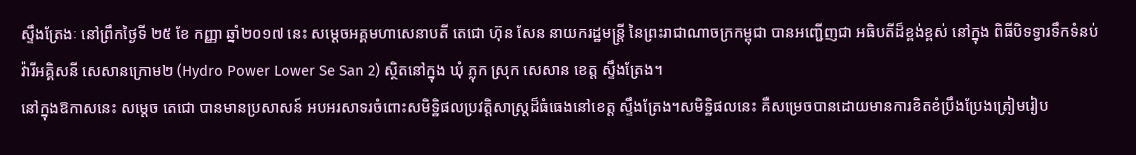ស្ទឹងត្រែងៈ នៅព្រឹកថ្ងៃទី ២៥ ខែ កញ្ញា ឆ្នាំ២០១៧ នេះ សម្តេចអគ្គមហាសេនាបតី តេជោ ហ៊ុន សែន នាយករដ្ឋមន្រ្តី នៃព្រះរាជាណាចក្រកម្ពុជា បានអញ្ជើញជា អធិបតីដ៏ខ្ពង់ខ្ពស់ នៅក្នុង ពិធីបិទទ្វារទឹកទំនប់ វ៉ារីអគ្គិសនី សេសានក្រោម២ (Hydro Power Lower Se San 2) ស្ថិតនៅក្នុង ឃុំ ភ្លុក ស្រុក សេសាន ខេត្ត ស្ទឹងត្រែង។
នៅក្នុងឱកាសនេះ សម្តេច តេជោ បានមានប្រសាសន៍ អបអរសាទរចំពោះសមិទ្ឋិផលប្រវត្តិសាស្រ្តដ៏ធំធេងនៅខេត្ត ស្ទឹងត្រែង។សមិទ្ឋិផលនេះ គឺសម្រេចបានដោយមានការខិតខំប្រឹងប្រែងត្រៀមរៀប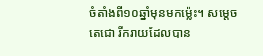ចំតាំងពី១០ឆ្នាំមុនមកម៉្លេះ។ សម្តេច តេជោ រីករាយដែលបាន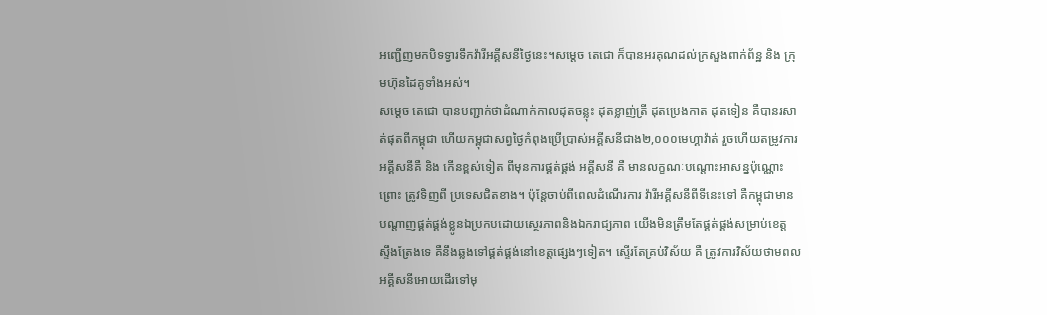អញ្ជើញមកបិទទ្វារទឹកវ៉ារីអគ្គីសនីថ្ងៃនេះ។សម្តេច តេជោ ក៏បានអរគុណដល់ក្រសួងពាក់ព័ន្ឋ និង ក្រុមហ៊ុនដៃគូទាំងអស់។
សម្តេច តេជោ បានបញ្ជាក់ថាដំណាក់កាលដុតចន្លុះ ដុតខ្លាញ់ត្រី ដុតប្រេងកាត ដុតទៀន គឺបានរសាត់ផុតពីកម្ពុជា ហើយកម្ពុជាសព្វថ្ងៃកំពុងប្រើប្រាស់អគ្គីសនីជាង២,០០០មេហ្គាវ៉ាត់ រួចហើយតម្រូវការ អគ្គីសនីគឺ និង កើនខ្ពស់ទៀត ពីមុនការផ្គត់ផ្គង់ អគ្គីសនី គឺ មានលក្ខណៈបណ្តោះអាសន្នប៉ុណ្ណោះ ព្រោះ ត្រូវទិញពី ប្រទេសជិតខាង។ ប៉ុន្តែចាប់ពីពេលដំណើរការ វ៉ារីអគ្គីសនីពីទីនេះទៅ គឺកម្ពុជាមានបណ្តាញផ្គត់ផ្គង់ខ្លូនឯប្រកបដោយស្ថេរភាពនិងឯករាជ្យភាព យើងមិនត្រឹមតែផ្គត់ផ្គង់សម្រាប់ខេត្ត ស្ទឹងត្រែងទេ គឺនឹងឆ្លងទៅផ្គត់ផ្គង់នៅខេត្តផ្សេងៗទៀត។ ស្ទើរតែគ្រប់វិស័យ គឺ ត្រូវការវិស័យថាមពល អគ្គីសនីអោយដើរទៅមុ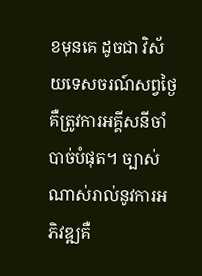ខមុនគេ ដូចជា វិស័យទេសចរណ៍សព្វថ្ងៃ គឺត្រូវការអគ្គីសនីចាំបាច់បំផុត។ ច្បាស់ណាស់រាល់នូវការអភិវឌ្ឍគឺ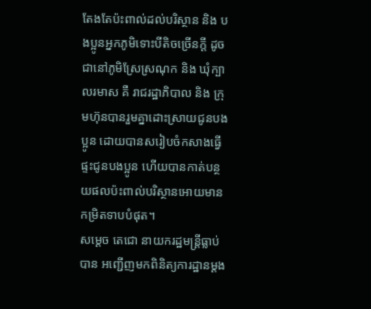តែងតែប៉ះពាល់ដល់បរិស្ថាន និង បងប្អូនអ្នកភូមិទោះបីតិចច្រើនក្តី ដូចជានៅភូមិស្រែស្រណុក និង ឃុំក្បាលរមាស គឺ រាជរដ្ឋាភិបាល និង ក្រុមហ៊ុនបានរួមគ្នាដោះស្រាយជូនបងប្អូន ដោយបានសរៀបចំកសាងធ្វើផ្ទះជូនបងប្អូន ហើយបានកាត់បន្ថយផលប៉ះពាល់បរិស្ថានអោយមានកម្រិតទាបបំផុត។
សម្តេច តេជោ នាយករដ្ឋមន្ត្រីធ្លាប់បាន អញ្ជើញមកពិនិត្យការដ្ឋានម្តង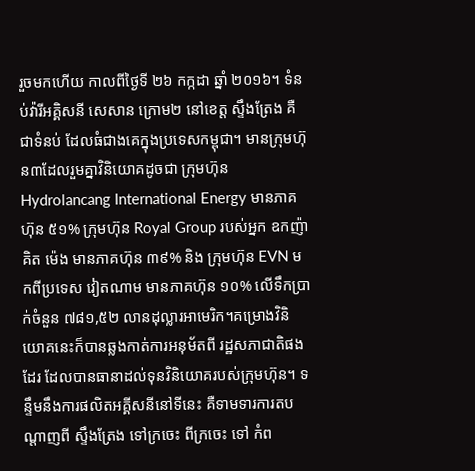រួចមកហើយ កាលពីថ្ងៃទី ២៦ កក្កដា ឆ្នាំ ២០១៦។ ទំនប់វ៉ារីអគ្គិសនី សេសាន ក្រោម២ នៅខេត្ត ស្ទឹងត្រែង គឺជាទំនប់ ដែលធំជាងគេក្នុងប្រទេសកម្ពុជា។ មានក្រុមហ៊ុន៣ដែលរួមគ្នាវិនិយោគដូចជា ក្រុមហ៊ុន Hydrolancang International Energy មានភាគហ៊ុន ៥១% ក្រុមហ៊ុន Royal Group របស់អ្នក ឧកញ៉ា គិត ម៉េង មានភាគហ៊ុន ៣៩% និង ក្រុមហ៊ុន EVN មកពីប្រទេស វៀតណាម មានភាគហ៊ុន ១០% លើទឹកប្រាក់ចំនួន ៧៨១,៥២ លានដុល្លារអាមេរិក។គម្រោងវិនិយោគនេះក៏បានឆ្លងកាត់ការអនុម័តពី រដ្ឋសភាជាតិផងដែរ ដែលបានធានាដល់ទុនវិនិយោគរបស់ក្រុមហ៊ុន។ ទន្ទឹមនឹងការផលិតអគ្គីសនីនៅទីនេះ គឺទាមទារការតបណ្តាញពី ស្ទឹងត្រែង ទៅក្រចេះ ពីក្រចេះ ទៅ កំព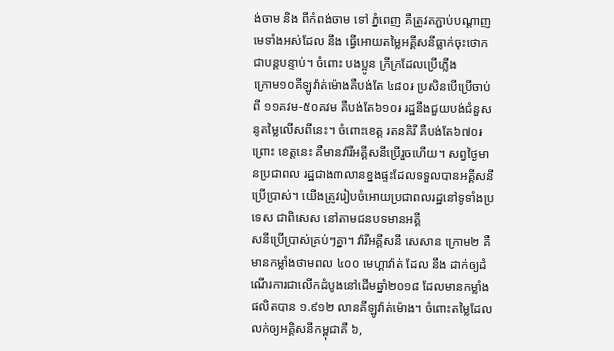ង់ចាម និង ពីកំពង់ចាម ទៅ ភ្នំពេញ គឺត្រូវតភ្ជាប់បណ្តាញមេទាំងអស់ដែល នឹង ធ្វើអោយតម្លៃអគ្គីសនីធ្លាក់ចុះថោកជាបន្តបន្ទាប់។ ចំពោះ បងប្អូន ក្រីក្រដែលប្រើភ្លើង
ក្រោម១០គីឡូវ៉ាត់ម៉ោងគឺបង់តែ ៤៨០៛ ប្រសិនបើប្រើចាប់ពី ១១គវម-៥០គវម គឺបង់តែ៦១០៛ រដ្ឋនឹងជួយបង់ជំនួសនូតម្លៃលើសពីនេះ។ ចំពោះខេត្ត រតនគិរី គឺបង់តែ៦៧០៛ ព្រោះ ខេត្តនេះ គឺមានវ៉ារីអគ្គីសនីប្រើរួចហើយ។ សព្វថ្ងៃមានប្រជាពល រដ្ឋជាង៣លានខ្នងផ្ទះដែលទទួលបានអគ្គីសនីប្រើប្រាស់។ យើងត្រូវរៀបចំអោយប្រជាពលរដ្ឋនៅទូទាំងប្រទេស ជាពិសេស នៅតាមជនបទមានអគ្គី
សនីប្រើប្រាស់គ្រប់ៗគ្នា។ វ៉ារីអគ្គីសនី សេសាន ក្រោម២ គឺមានកម្លាំងថាមពល ៤០០ មេហ្គាវ៉ាត់ ដែល នឹង ដាក់ឲ្យដំណើរការជាលើកដំបូងនៅដើមឆ្នាំ២០១៨ ដែលមានកម្លាំងផលិតបាន ១.៩១២ លានគីឡូវ៉ាត់ម៉ោង។ ចំពោះតម្លៃដែលលក់ឲ្យអគ្គិសនីកម្ពុជាគឺ ៦,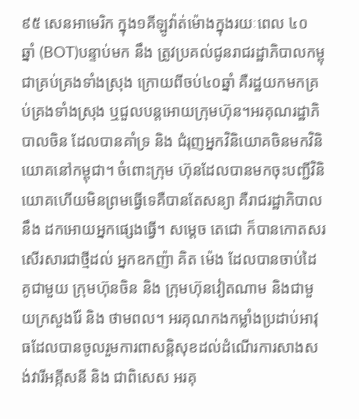៩៥ សេនអាមេរិក ក្នុង១គីឡូវ៉ាត់ម៉ោងក្នុងរយៈពេល ៤០ ឆ្នាំ (BOT)បន្ទាប់មក នឹង ត្រូវប្រគល់ជូនរាជរដ្ឋាភិបាលកម្ពុជាគ្រប់គ្រងទាំងស្រុង ក្រោយពីចប់៤០ឆ្នាំ គឺរដ្ឋយកមកគ្រប់គ្រងទាំងស្រុង ឬជួលបន្តអោយក្រុមហ៊ុន។អរគុណរដ្ឋាភិបាលចិន ដែលបានគាំទ្រ និង ជំរុញអ្នកវិនិយោគចិនមកវិនិយោគនៅកម្ពុជា។ ចំពោះក្រុម ហ៊ុនដែលបានមកចុះបញ្ជីវិនិយោគហើយមិនព្រមធ្វើទេគឺបានតែសន្យា គឺរាជរដ្ឋាភិបាល នឹង ដកអោយអ្នកផ្សេងធ្វើ។ សម្តេច តេជោ ក៏បានកោតសរសើរសារជាថ្មីដល់ អ្នកឧកញ៉ា គិត ម៉េង ដែលបានចាប់ដៃគូជាមួយ ក្រុមហ៊ុនចិន និង ក្រុមហ៊ុនវៀតណាម និងជាមួយក្រសួងរ៉ែ និង ថាមពល។ អរគុណកងកម្លាំងប្រដាប់អាវុធដែលបានចូលរួមការពាសន្តិសុខដល់ដំណើរការសាងសង់វារីអគ្កីសនី និង ជាពិសេស អរគុ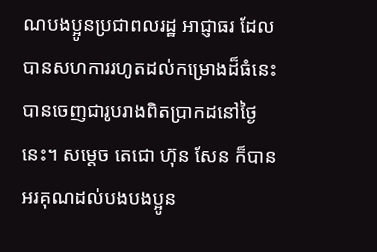ណបងប្អូនប្រជាពលរដ្ឋ អាជ្ញាធរ ដែលបានសហការរហូតដល់កម្រោងដ៏ធំនេះបានចេញជារូបរាងពិតប្រាកដនៅថ្ងៃនេះ។ សម្តេច តេជោ ហ៊ុន សែន ក៏បានអរគុណដល់បងបងប្អូន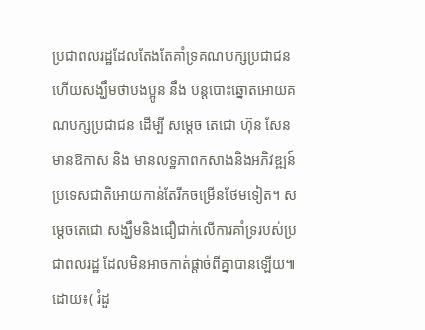ប្រជាពលរដ្ឋដែលតែងតែគាំទ្រគណបក្សប្រជាជន ហើយសង្ឃឹមថាបងប្អូន នឹង បន្តបោះឆ្នោតអោយគណបក្សប្រជាជន ដើម្បី សម្តេច តេជោ ហ៊ុន សែន មានឱកាស និង មានលទ្ឋភាពកសាងនិងអភិវឌ្ឍន៍ប្រទេសជាតិអោយកាន់តែរីកចម្រើនថែមទៀត។ សម្តេចតេជោ សង្ឃឹមនិងជឿជាក់លើការគាំទ្ររបស់ប្រជាពលរដ្ឋ ដែលមិនអាចកាត់ផ្តាច់ពីគ្នាបានឡើយ៕ដោយ៖( រំដួ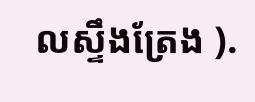លស្ទឹងត្រែង ).